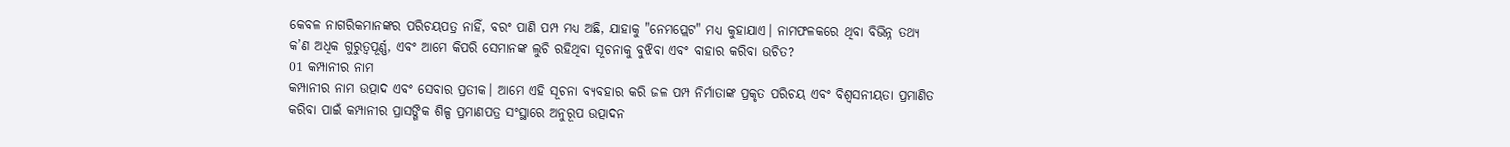କେବଳ ନାଗରିକମାନଙ୍କର ପରିଚୟପତ୍ର ନାହିଁ, ବରଂ ପାଣି ପମ୍ପ ମଧ୍ୟ ଅଛି, ଯାହାକୁ "ନେମପ୍ଲେଟ" ମଧ୍ୟ କୁହାଯାଏ। ନାମଫଳକରେ ଥିବା ବିଭିନ୍ନ ତଥ୍ୟ କ’ଣ ଅଧିକ ଗୁରୁତ୍ୱପୂର୍ଣ୍ଣ, ଏବଂ ଆମେ କିପରି ସେମାନଙ୍କ ଲୁଚି ରହିଥିବା ସୂଚନାକୁ ବୁଝିବା ଏବଂ ବାହାର କରିବା ଉଚିତ?
01 କମ୍ପାନୀର ନାମ
କମ୍ପାନୀର ନାମ ଉତ୍ପାଦ ଏବଂ ସେବାର ପ୍ରତୀକ। ଆମେ ଏହି ସୂଚନା ବ୍ୟବହାର କରି ଜଳ ପମ୍ପ ନିର୍ମାତାଙ୍କ ପ୍ରକୃତ ପରିଚୟ ଏବଂ ବିଶ୍ୱସନୀୟତା ପ୍ରମାଣିତ କରିବା ପାଇଁ କମ୍ପାନୀର ପ୍ରାସଙ୍ଗିକ ଶିଳ୍ପ ପ୍ରମାଣପତ୍ର ସଂସ୍ଥାରେ ଅନୁରୂପ ଉତ୍ପାଦନ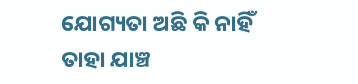ଯୋଗ୍ୟତା ଅଛି କି ନାହିଁ ତାହା ଯାଞ୍ଚ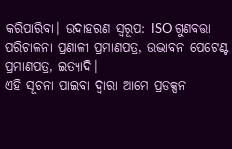କରିପାରିବା। ଉଦାହରଣ ସ୍ୱରୂପ: ISO ଗୁଣବତ୍ତା ପରିଚାଳନା ପ୍ରଣାଳୀ ପ୍ରମାଣପତ୍ର, ଉଦ୍ଭାବନ ପେଟେଣ୍ଟ ପ୍ରମାଣପତ୍ର, ଇତ୍ୟାଦି।
ଏହି ସୂଚନା ପାଇବା ଦ୍ୱାରା ଆମେ ପ୍ରଡକ୍ସନ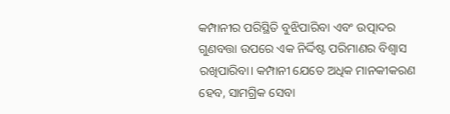କମ୍ପାନୀର ପରିସ୍ଥିତି ବୁଝିପାରିବା ଏବଂ ଉତ୍ପାଦର ଗୁଣବତ୍ତା ଉପରେ ଏକ ନିର୍ଦ୍ଦିଷ୍ଟ ପରିମାଣର ବିଶ୍ୱାସ ରଖିପାରିବା। କମ୍ପାନୀ ଯେତେ ଅଧିକ ମାନକୀକରଣ ହେବ, ସାମଗ୍ରିକ ସେବା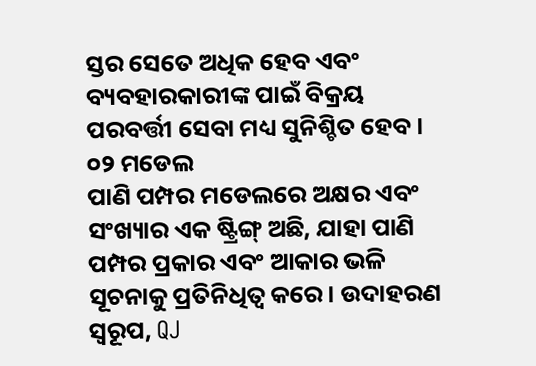ସ୍ତର ସେତେ ଅଧିକ ହେବ ଏବଂ ବ୍ୟବହାରକାରୀଙ୍କ ପାଇଁ ବିକ୍ରୟ ପରବର୍ତ୍ତୀ ସେବା ମଧ୍ୟ ସୁନିଶ୍ଚିତ ହେବ।
୦୨ ମଡେଲ
ପାଣି ପମ୍ପର ମଡେଲରେ ଅକ୍ଷର ଏବଂ ସଂଖ୍ୟାର ଏକ ଷ୍ଟ୍ରିଙ୍ଗ୍ ଅଛି, ଯାହା ପାଣି ପମ୍ପର ପ୍ରକାର ଏବଂ ଆକାର ଭଳି ସୂଚନାକୁ ପ୍ରତିନିଧିତ୍ୱ କରେ। ଉଦାହରଣ ସ୍ୱରୂପ, QJ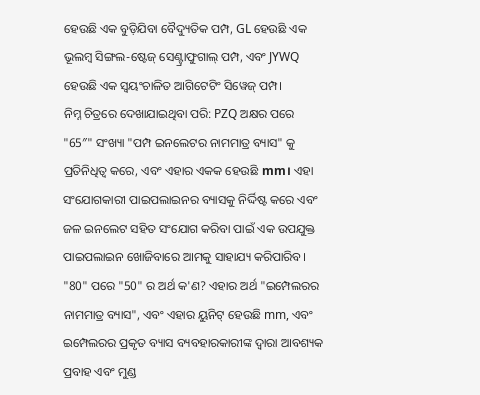ହେଉଛି ଏକ ବୁଡ଼ିଯିବା ବୈଦ୍ୟୁତିକ ପମ୍ପ, GL ହେଉଛି ଏକ ଭୂଲମ୍ବ ସିଙ୍ଗଲ-ଷ୍ଟେଜ୍ ସେଣ୍ଟ୍ରାଫୁଗାଲ୍ ପମ୍ପ, ଏବଂ JYWQ ହେଉଛି ଏକ ସ୍ୱୟଂଚାଳିତ ଆଗିଟେଟିଂ ସିୱେଜ୍ ପମ୍ପ।
ନିମ୍ନ ଚିତ୍ରରେ ଦେଖାଯାଇଥିବା ପରି: PZQ ଅକ୍ଷର ପରେ "65″" ସଂଖ୍ୟା "ପମ୍ପ ଇନଲେଟର ନାମମାତ୍ର ବ୍ୟାସ" କୁ ପ୍ରତିନିଧିତ୍ୱ କରେ, ଏବଂ ଏହାର ଏକକ ହେଉଛି mm। ଏହା ସଂଯୋଗକାରୀ ପାଇପଲାଇନର ବ୍ୟାସକୁ ନିର୍ଦ୍ଦିଷ୍ଟ କରେ ଏବଂ ଜଳ ଇନଲେଟ ସହିତ ସଂଯୋଗ କରିବା ପାଇଁ ଏକ ଉପଯୁକ୍ତ ପାଇପଲାଇନ ଖୋଜିବାରେ ଆମକୁ ସାହାଯ୍ୟ କରିପାରିବ।
"80" ପରେ "50" ର ଅର୍ଥ କ'ଣ? ଏହାର ଅର୍ଥ "ଇମ୍ପେଲରର ନାମମାତ୍ର ବ୍ୟାସ", ଏବଂ ଏହାର ୟୁନିଟ୍ ହେଉଛି mm, ଏବଂ ଇମ୍ପେଲରର ପ୍ରକୃତ ବ୍ୟାସ ବ୍ୟବହାରକାରୀଙ୍କ ଦ୍ୱାରା ଆବଶ୍ୟକ ପ୍ରବାହ ଏବଂ ମୁଣ୍ଡ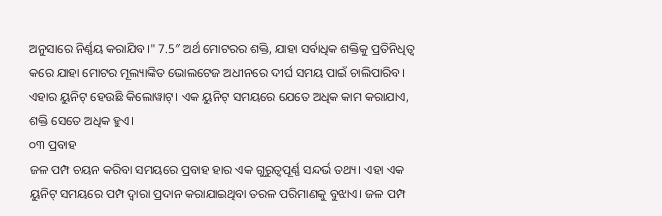ଅନୁସାରେ ନିର୍ଣ୍ଣୟ କରାଯିବ।" 7.5″ ଅର୍ଥ ମୋଟରର ଶକ୍ତି, ଯାହା ସର୍ବାଧିକ ଶକ୍ତିକୁ ପ୍ରତିନିଧିତ୍ୱ କରେ ଯାହା ମୋଟର ମୂଲ୍ୟାଙ୍କିତ ଭୋଲଟେଜ ଅଧୀନରେ ଦୀର୍ଘ ସମୟ ପାଇଁ ଚାଲିପାରିବ। ଏହାର ୟୁନିଟ୍ ହେଉଛି କିଲୋୱାଟ୍। ଏକ ୟୁନିଟ୍ ସମୟରେ ଯେତେ ଅଧିକ କାମ କରାଯାଏ, ଶକ୍ତି ସେତେ ଅଧିକ ହୁଏ।
୦୩ ପ୍ରବାହ
ଜଳ ପମ୍ପ ଚୟନ କରିବା ସମୟରେ ପ୍ରବାହ ହାର ଏକ ଗୁରୁତ୍ୱପୂର୍ଣ୍ଣ ସନ୍ଦର୍ଭ ତଥ୍ୟ। ଏହା ଏକ ୟୁନିଟ୍ ସମୟରେ ପମ୍ପ ଦ୍ୱାରା ପ୍ରଦାନ କରାଯାଇଥିବା ତରଳ ପରିମାଣକୁ ବୁଝାଏ। ଜଳ ପମ୍ପ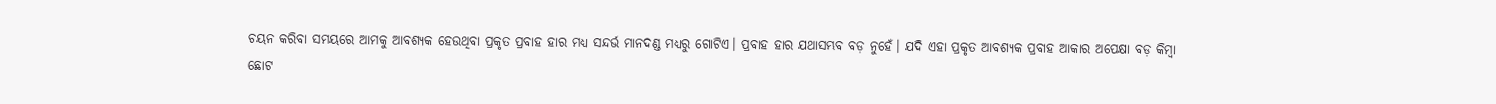ଚୟନ କରିବା ସମୟରେ ଆମକୁ ଆବଶ୍ୟକ ହେଉଥିବା ପ୍ରକୃତ ପ୍ରବାହ ହାର ମଧ୍ୟ ସନ୍ଦର୍ଭ ମାନଦଣ୍ଡ ମଧ୍ୟରୁ ଗୋଟିଏ। ପ୍ରବାହ ହାର ଯଥାସମ୍ଭବ ବଡ଼ ନୁହେଁ। ଯଦି ଏହା ପ୍ରକୃତ ଆବଶ୍ୟକ ପ୍ରବାହ ଆକାର ଅପେକ୍ଷା ବଡ଼ କିମ୍ବା ଛୋଟ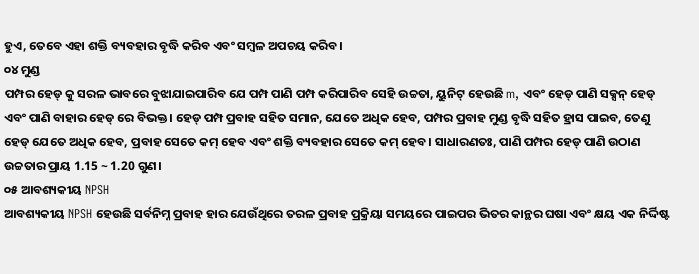ହୁଏ, ତେବେ ଏହା ଶକ୍ତି ବ୍ୟବହାର ବୃଦ୍ଧି କରିବ ଏବଂ ସମ୍ବଳ ଅପଚୟ କରିବ।
୦୪ ମୁଣ୍ଡ
ପମ୍ପର ହେଡ୍ କୁ ସରଳ ଭାବରେ ବୁଝାଯାଇପାରିବ ଯେ ପମ୍ପ ପାଣି ପମ୍ପ କରିପାରିବ ସେହି ଉଚ୍ଚତା, ୟୁନିଟ୍ ହେଉଛି m, ଏବଂ ହେଡ୍ ପାଣି ସକ୍ସନ୍ ହେଡ୍ ଏବଂ ପାଣି ବାହାର ହେଡ୍ ରେ ବିଭକ୍ତ। ହେଡ୍ ପମ୍ପ ପ୍ରବାହ ସହିତ ସମାନ, ଯେତେ ଅଧିକ ହେବ, ପମ୍ପର ପ୍ରବାହ ମୁଣ୍ଡ ବୃଦ୍ଧି ସହିତ ହ୍ରାସ ପାଇବ, ତେଣୁ ହେଡ୍ ଯେତେ ଅଧିକ ହେବ, ପ୍ରବାହ ସେତେ କମ୍ ହେବ ଏବଂ ଶକ୍ତି ବ୍ୟବହାର ସେତେ କମ୍ ହେବ। ସାଧାରଣତଃ, ପାଣି ପମ୍ପର ହେଡ୍ ପାଣି ଉଠାଣ ଉଚ୍ଚତାର ପ୍ରାୟ 1.15 ~ 1.20 ଗୁଣ।
୦୫ ଆବଶ୍ୟକୀୟ NPSH
ଆବଶ୍ୟକୀୟ NPSH ହେଉଛି ସର୍ବନିମ୍ନ ପ୍ରବାହ ହାର ଯେଉଁଥିରେ ତରଳ ପ୍ରବାହ ପ୍ରକ୍ରିୟା ସମୟରେ ପାଇପର ଭିତର କାନ୍ଥର ଘଷା ଏବଂ କ୍ଷୟ ଏକ ନିର୍ଦ୍ଦିଷ୍ଟ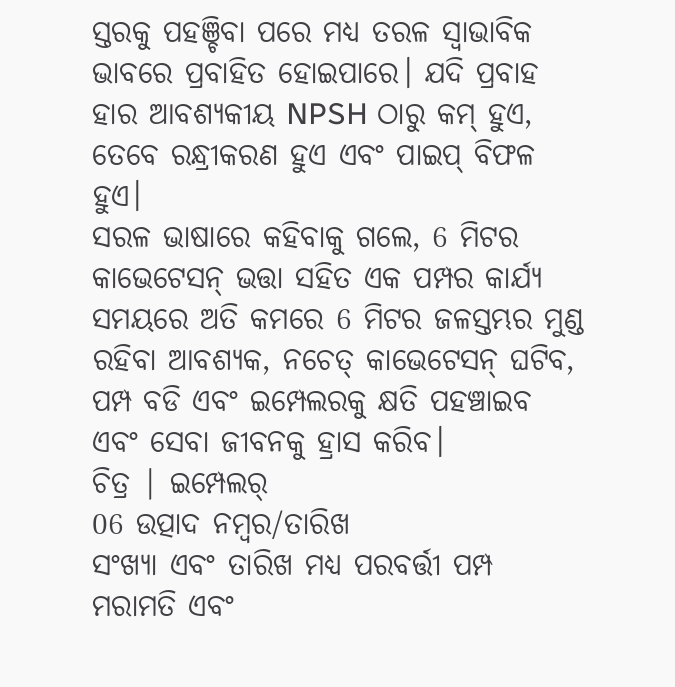ସ୍ତରକୁ ପହଞ୍ଚିବା ପରେ ମଧ୍ୟ ତରଳ ସ୍ୱାଭାବିକ ଭାବରେ ପ୍ରବାହିତ ହୋଇପାରେ। ଯଦି ପ୍ରବାହ ହାର ଆବଶ୍ୟକୀୟ NPSH ଠାରୁ କମ୍ ହୁଏ, ତେବେ ରନ୍ଧ୍ରୀକରଣ ହୁଏ ଏବଂ ପାଇପ୍ ବିଫଳ ହୁଏ।
ସରଳ ଭାଷାରେ କହିବାକୁ ଗଲେ, 6 ମିଟର କାଭେଟେସନ୍ ଭତ୍ତା ସହିତ ଏକ ପମ୍ପର କାର୍ଯ୍ୟ ସମୟରେ ଅତି କମରେ 6 ମିଟର ଜଳସ୍ତମ୍ଭର ମୁଣ୍ଡ ରହିବା ଆବଶ୍ୟକ, ନଚେତ୍ କାଭେଟେସନ୍ ଘଟିବ, ପମ୍ପ ବଡି ଏବଂ ଇମ୍ପେଲରକୁ କ୍ଷତି ପହଞ୍ଚାଇବ ଏବଂ ସେବା ଜୀବନକୁ ହ୍ରାସ କରିବ।
ଚିତ୍ର | ଇମ୍ପେଲର୍
06 ଉତ୍ପାଦ ନମ୍ବର/ତାରିଖ
ସଂଖ୍ୟା ଏବଂ ତାରିଖ ମଧ୍ୟ ପରବର୍ତ୍ତୀ ପମ୍ପ ମରାମତି ଏବଂ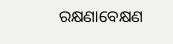ରକ୍ଷଣାବେକ୍ଷଣ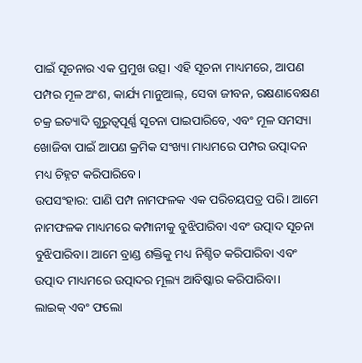ପାଇଁ ସୂଚନାର ଏକ ପ୍ରମୁଖ ଉତ୍ସ। ଏହି ସୂଚନା ମାଧ୍ୟମରେ, ଆପଣ ପମ୍ପର ମୂଳ ଅଂଶ, କାର୍ଯ୍ୟ ମାନୁଆଲ୍, ସେବା ଜୀବନ, ରକ୍ଷଣାବେକ୍ଷଣ ଚକ୍ର ଇତ୍ୟାଦି ଗୁରୁତ୍ୱପୂର୍ଣ୍ଣ ସୂଚନା ପାଇପାରିବେ, ଏବଂ ମୂଳ ସମସ୍ୟା ଖୋଜିବା ପାଇଁ ଆପଣ କ୍ରମିକ ସଂଖ୍ୟା ମାଧ୍ୟମରେ ପମ୍ପର ଉତ୍ପାଦନ ମଧ୍ୟ ଚିହ୍ନଟ କରିପାରିବେ।
ଉପସଂହାର: ପାଣି ପମ୍ପ ନାମଫଳକ ଏକ ପରିଚୟପତ୍ର ପରି। ଆମେ ନାମଫଳକ ମାଧ୍ୟମରେ କମ୍ପାନୀକୁ ବୁଝିପାରିବା ଏବଂ ଉତ୍ପାଦ ସୂଚନା ବୁଝିପାରିବା। ଆମେ ବ୍ରାଣ୍ଡ ଶକ୍ତିକୁ ମଧ୍ୟ ନିଶ୍ଚିତ କରିପାରିବା ଏବଂ ଉତ୍ପାଦ ମାଧ୍ୟମରେ ଉତ୍ପାଦର ମୂଲ୍ୟ ଆବିଷ୍କାର କରିପାରିବା।
ଲାଇକ୍ ଏବଂ ଫଲୋ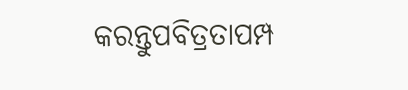କରନ୍ତୁପବିତ୍ରତାପମ୍ପ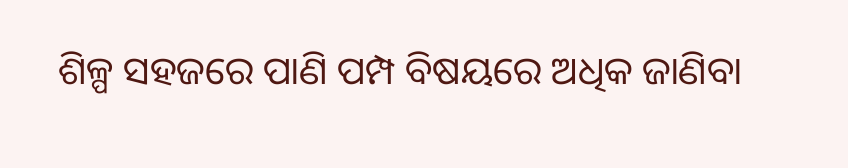ଶିଳ୍ପ ସହଜରେ ପାଣି ପମ୍ପ ବିଷୟରେ ଅଧିକ ଜାଣିବା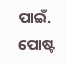ପାଇଁ.
ପୋଷ୍ଟ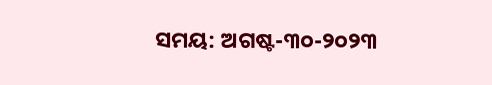ସମୟ: ଅଗଷ୍ଟ-୩୦-୨୦୨୩